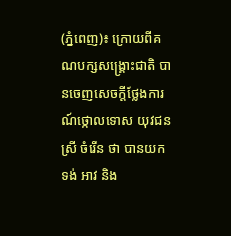(ភ្នំពេញ)៖ ក្រោយពីគណបក្សសង្រ្គោះជាតិ បានចេញសេចក្តីថ្លែងការណ៍ថ្កោលទោស យុវជន ស្រី ចំរើន ថា បានយកទង់ អាវ និង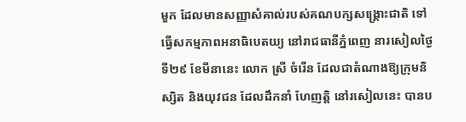មួក ដែលមានសញ្ញាសំគាល់របស់គណបក្សសង្រ្គោះជាតិ ទៅធ្វើសកម្មភាពអនាធិបេតយ្យ នៅរាជធានីភ្នំពេញ នារសៀលថ្ងៃទី២៩ ខែមីនានេះ លោក ស្រី ចំរើន ដែលជាតំណាងឱ្យក្រុមនិស្សិត និងយុវជន ដែលដឹកនាំ ហែញត្តិ នៅរសៀលនេះ បានប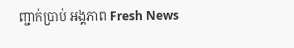ញ្ជាក់ប្រាប់ អង្គភាព Fresh News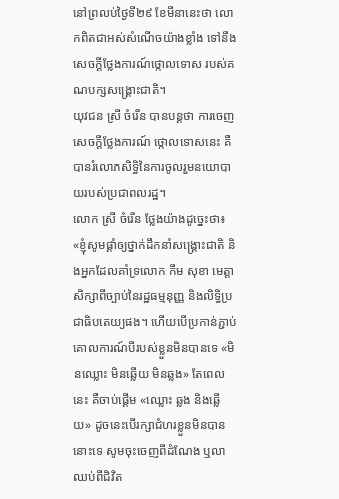នៅព្រលប់ថ្ងៃទី២៩ ខែមីនានេះថា លោកពិតជាអស់សំណើចយ៉ាងខ្លាំង ទៅនឹងសេចក្តីថ្លែងការណ៍ថ្កោលទោស របស់គណបក្សសង្រ្គោះជាតិ។
យុវជន ស្រី ចំរើន បានបន្តថា ការចេញសេចក្តីថ្លែងការណ៍ ថ្កោលទោសនេះ គឺបានរំលោភសិទ្ធិនៃការចូលរួមនយោបាយរបស់ប្រជាពលរដ្ឋ។
លោក ស្រី ចំរើន ថ្លែងយ៉ាងដូច្នេះថា៖ «ខ្ញុំសូមផ្តាំឲ្យថ្នាក់ដឹកនាំសង្គ្រោះជាតិ និងអ្នកដែលគាំទ្រលោក កឹម សុខា មេត្តាសិក្សាពីច្បាប់នៃរដ្ឋធម្មនុញ្ញ និងលិទ្ធិប្រជាធិបតេយ្យផង។ ហើយបើប្រកាន់ភ្ជាប់គោលការណ៍បីរបស់ខ្លួនមិនបានទេ «មិនឈ្លោះ មិនឆ្លើយ មិនឆ្លង» តែពេលនេះ គឺចាប់ផ្តើម «ឈ្លោះ ឆ្លង និងឆ្លើយ» ដូចនេះបើរក្សាជំហរខ្លួនមិនបាននោះទេ សូមចុះចេញពីដំណែង ឬលាឈប់ពីជិវិត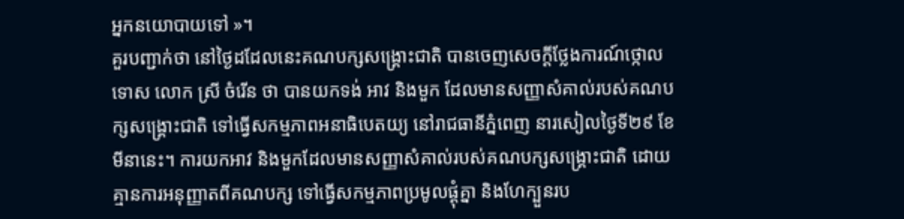អ្នកនយោបាយទៅ »។
គួរបញ្ជាក់ថា នៅថ្ងៃដដែលនេះគណបក្សសង្រ្គោះជាតិ បានចេញសេចក្តីថ្លែងការណ៍ថ្កោលទោស លោក ស្រី ចំរើន ថា បានយកទង់ អាវ និងមួក ដែលមានសញ្ញាសំគាល់របស់គណបក្សសង្រ្គោះជាតិ ទៅធ្វើសកម្មភាពអនាធិបេតយ្យ នៅរាជធានីភ្នំពេញ នារសៀលថ្ងៃទី២៩ ខែមីនានេះ។ ការយកអាវ និងមួកដែលមានសញ្ញាសំគាល់របស់គណបក្សសង្រ្គោះជាតិ ដោយគ្មានការអនុញ្ញាតពីគណបក្ស ទៅធ្វើសកម្មភាពប្រមូលផ្តុំគ្នា និងហែក្បួនរប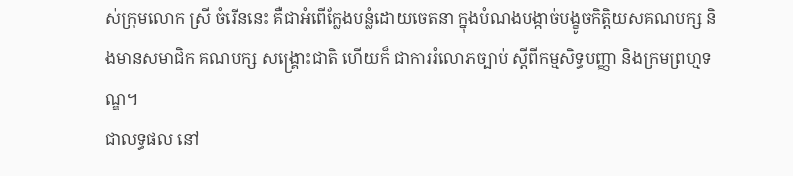ស់ក្រុមលោក ស្រី ចំរើននេះ គឺជាអំពើក្លែងបន្លំដោយចេតនា ក្នុងបំណងបង្កាច់បង្ខូចកិត្តិយសគណបក្ស និងមានសមាជិក គណបក្ស សង្រ្គោះជាតិ ហើយក៏ ជាការរំលោភច្បាប់ ស្តីពីកម្មសិទ្ធបញ្ញា និងក្រមព្រហ្មទណ្ឌ។
ជាលទ្ធផល នៅ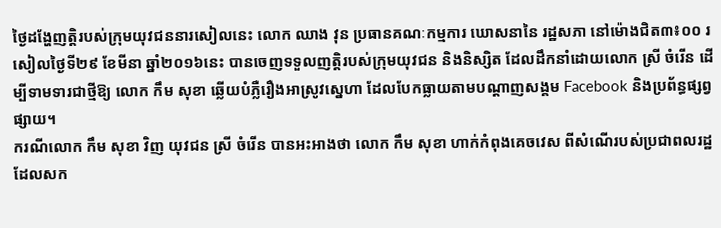ថ្ងៃដង្ហែញត្តិរបស់ក្រុមយុវជននារសៀលនេះ លោក ឈាង វុន ប្រធានគណៈកម្មការ ឃោសនានៃ រដ្ឋសភា នៅម៉ោងជិត៣៖០០ រសៀលថ្ងៃទី២៩ ខែមីនា ឆ្នាំ២០១៦នេះ បានចេញទទួលញត្តិរបស់ក្រុមយុវជន និងនិស្សិត ដែលដឹកនាំដោយលោក ស្រី ចំរើន ដើម្បីទាមទារជាថ្មីឱ្យ លោក កឹម សុខា ឆ្លើយបំភ្លឺរឿងអាស្រូវស្នេហា ដែលបែកធ្លាយតាមបណ្តាញសង្គម Facebook និងប្រព័ន្ធផ្សព្វផ្សាយ។
ករណីលោក កឹម សុខា វិញ យុវជន ស្រី ចំរើន បានអះអាងថា លោក កឹម សុខា ហាក់កំពុងគេចវេស ពីសំណើរបស់ប្រជាពលរដ្ឋដែលសក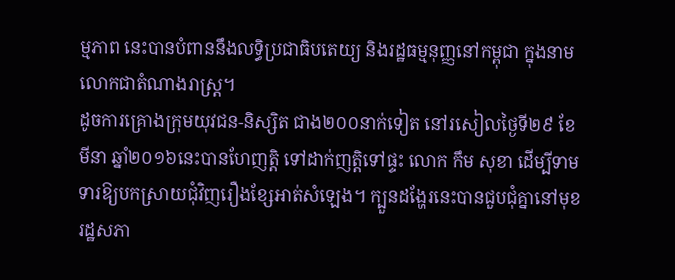ម្មភាព នេះបានបំពាននឹងលទ្ធិប្រជាធិបតេយ្យ និងរដ្ឋធម្មនុញ្ញនៅកម្ពុជា ក្នុងនាមលោកជាតំណាងរាស្រ្ត។
ដូចការគ្រោងក្រុមយុវជន-និស្សិត ជាង២០០នាក់ទៀត នៅរសៀលថ្ងៃទី២៩ ខែមីនា ឆ្នាំ២០១៦នេះបានហែញត្តិ ទៅដាក់ញត្តិទៅផ្ទះ លោក កឹម សុខា ដើម្បីទាមទារឱ្យបកស្រាយជុំវិញរឿងខ្សែអាត់សំឡេង។ ក្បួនដង្ហែរនេះបានជួបជុំគ្នានៅមុខរដ្ឋសភា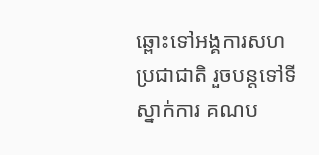ឆ្ពោះទៅអង្គការសហប្រជាជាតិ រួចបន្តទៅទីស្នាក់ការ គណប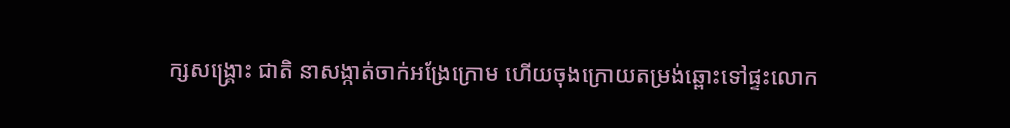ក្សសង្រ្គោះ ជាតិ នាសង្កាត់ចាក់អង្រែក្រោម ហើយចុងក្រោយតម្រង់ឆ្ពោះទៅផ្ទះលោក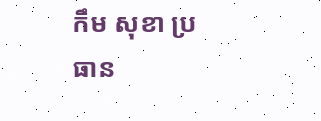កឹម សុខា ប្រធាន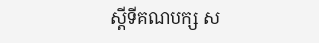ស្តីទីគណបក្ស ស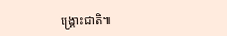ង្រ្គោះជាតិ៕